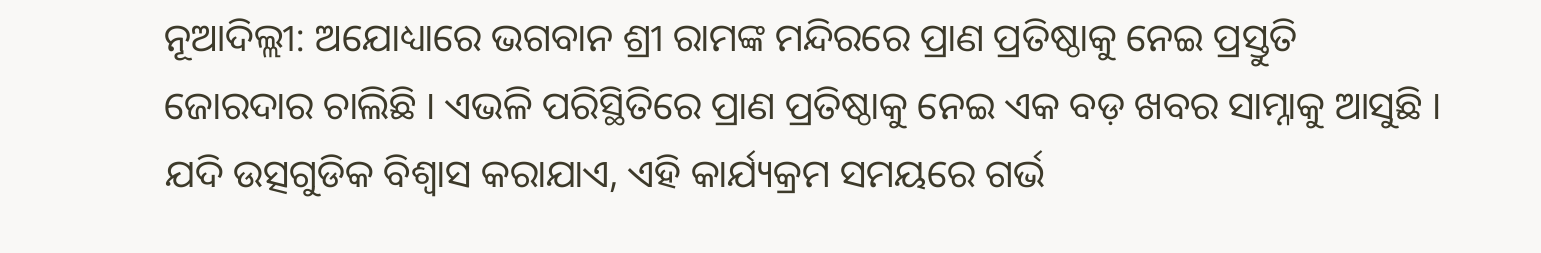ନୂଆଦିଲ୍ଲୀ: ଅଯୋଧ୍ୟାରେ ଭଗବାନ ଶ୍ରୀ ରାମଙ୍କ ମନ୍ଦିରରେ ପ୍ରାଣ ପ୍ରତିଷ୍ଠାକୁ ନେଇ ପ୍ରସ୍ତୁତି ଜୋରଦାର ଚାଲିଛି । ଏଭଳି ପରିସ୍ଥିତିରେ ପ୍ରାଣ ପ୍ରତିଷ୍ଠାକୁ ନେଇ ଏକ ବଡ଼ ଖବର ସାମ୍ନାକୁ ଆସୁଛି । ଯଦି ଉତ୍ସଗୁଡିକ ବିଶ୍ୱାସ କରାଯାଏ, ଏହି କାର୍ଯ୍ୟକ୍ରମ ସମୟରେ ଗର୍ଭ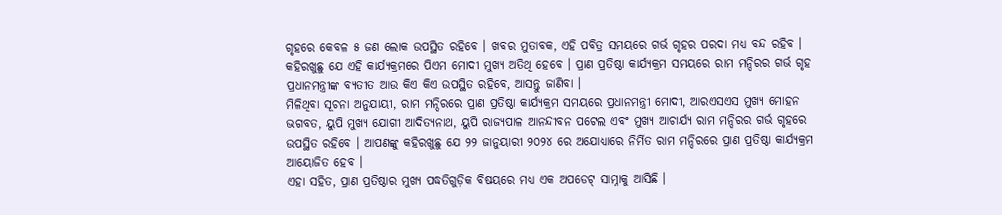ଗୃହରେ କେବଳ ୫ ଜଣ ଲୋକ ଉପସ୍ଥିତ ରହିବେ । ଖବର ମୁତାବକ, ଏହି ପବିତ୍ର ସମୟରେ ଗର୍ଭ ଗୃହର ପରଦା ମଧ୍ୟ ବନ୍ଦ ରହିବ । କହିରଖୁଛୁ ଯେ ଏହି କାର୍ଯ୍ୟକ୍ରମରେ ପିଏମ ମୋଦୀ ମୁଖ୍ୟ ଅତିଥି ହେବେ । ପ୍ରାଣ ପ୍ରତିଷ୍ଠା କାର୍ଯ୍ୟକ୍ରମ ସମୟରେ ରାମ ମନ୍ଦିରର ଗର୍ଭ ଗୃହ ପ୍ରଧାନମନ୍ତ୍ରୀଙ୍କ ବ୍ୟତୀତ ଆଉ କିଏ କିଏ ଉପସ୍ଥିତ ରହିବେ, ଆସନ୍ତୁ ଜାଣିବା ।
ମିଳିଥିବା ସୂଚନା ଅନୁଯାୟୀ, ରାମ ମନ୍ଦିରରେ ପ୍ରାଣ ପ୍ରତିଷ୍ଠା କାର୍ଯ୍ୟକ୍ରମ ସମୟରେ ପ୍ରଧାନମନ୍ତ୍ରୀ ମୋଦୀ, ଆରଏସଏସ ମୁଖ୍ୟ ମୋହନ ଭଗବତ, ୟୁପି ମୁଖ୍ୟ ଯୋଗୀ ଆଦିତ୍ୟନାଥ, ୟୁପି ରାଜ୍ୟପାଳ ଆନନ୍ଦୀବନ ପଟେଲ ଏବଂ ମୁଖ୍ୟ ଆଚାର୍ଯ୍ୟ ରାମ ମନ୍ଦିରର ଗର୍ଭ ଗୃହରେ ଉପସ୍ଥିତ ରହିବେ । ଆପଣଙ୍କୁ କହିରଖୁଛୁ ଯେ ୨୨ ଜାନୁୟାରୀ ୨୦୨୪ ରେ ଅଯୋଧ୍ୟାରେ ନିର୍ମିତ ରାମ ମନ୍ଦିରରେ ପ୍ରାଣ ପ୍ରତିଷ୍ଠା କାର୍ଯ୍ୟକ୍ରମ ଆୟୋଜିତ ହେବ ।
ଏହା ସହିତ, ପ୍ରାଣ ପ୍ରତିଷ୍ଠାର ମୁଖ୍ୟ ପଦ୍ଧତିଗୁଡ଼ିକ ବିଷୟରେ ମଧ୍ୟ ଏକ ଅପଡେଟ୍ ସାମ୍ନାକୁ ଆସିଛି ।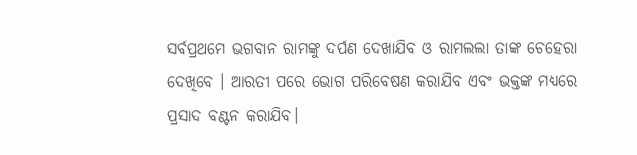ସର୍ବପ୍ରଥମେ ଭଗବାନ ରାମଙ୍କୁ ଦର୍ପଣ ଦେଖାଯିବ ଓ ରାମଲଲା ତାଙ୍କ ଚେହେରା ଦେଖିବେ । ଆରତୀ ପରେ ଭୋଗ ପରିବେଷଣ କରାଯିବ ଏବଂ ଭକ୍ତଙ୍କ ମଧ୍ୟରେ ପ୍ରସାଦ ବଣ୍ଟନ କରାଯିବ।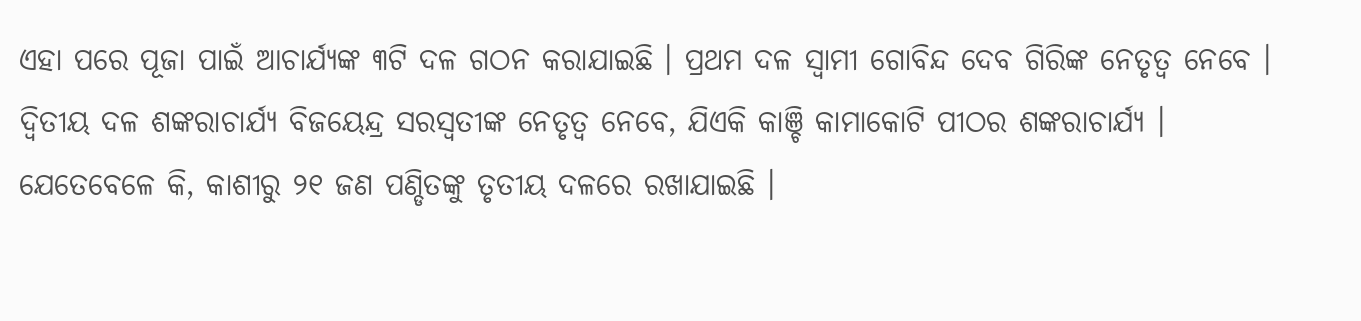ଏହା ପରେ ପୂଜା ପାଇଁ ଆଚାର୍ଯ୍ୟଙ୍କ ୩ଟି ଦଳ ଗଠନ କରାଯାଇଛି । ପ୍ରଥମ ଦଳ ସ୍ୱାମୀ ଗୋବିନ୍ଦ ଦେବ ଗିରିଙ୍କ ନେତୃତ୍ୱ ନେବେ । ଦ୍ୱିତୀୟ ଦଳ ଶଙ୍କରାଚାର୍ଯ୍ୟ ବିଜୟେନ୍ଦ୍ର ସରସ୍ୱତୀଙ୍କ ନେତୃତ୍ୱ ନେବେ, ଯିଏକି କାଞ୍ଚି କାମାକୋଟି ପୀଠର ଶଙ୍କରାଚାର୍ଯ୍ୟ । ଯେତେବେଳେ କି, କାଶୀରୁ ୨୧ ଜଣ ପଣ୍ଡିତଙ୍କୁ ତୃତୀୟ ଦଳରେ ରଖାଯାଇଛି ।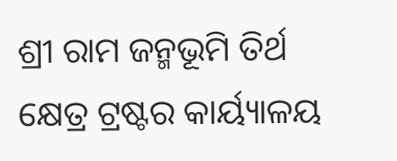ଶ୍ରୀ ରାମ ଜନ୍ମଭୂମି ତିର୍ଥ କ୍ଷେତ୍ର ଟ୍ରଷ୍ଟର କାର୍ୟ୍ୟାଳୟ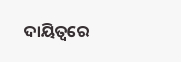ଦାୟିତ୍ୱରେ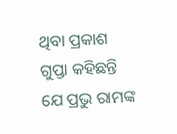ଥିବା ପ୍ରକାଶ ଗୁପ୍ତା କହିଛନ୍ତି ଯେ ପ୍ରଭୁ ରାମଙ୍କ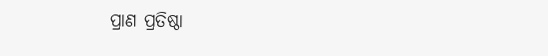ପ୍ରାଣ ପ୍ରତିଷ୍ଠା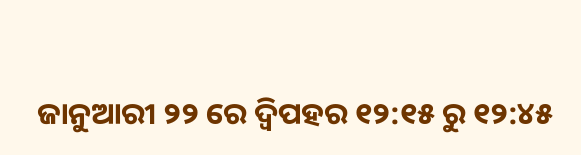ଜାନୁଆରୀ ୨୨ ରେ ଦ୍ୱିପହର ୧୨:୧୫ ରୁ ୧୨:୪୫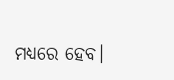ମଧ୍ୟରେ ହେବ।